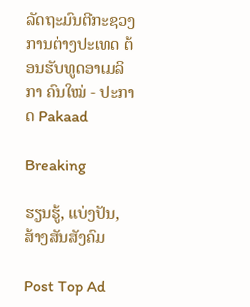ລັດຖະມົນຕີກະຊວງການຕ່າງປະເທດ ຕ້ອນຮັບທູດອາເມລິກາ ຄົນໃໝ່ - ປະກາດ Pakaad

Breaking

ຮຽນຮູ້, ແບ່ງປັນ, ສ້າງສັນສັງຄົມ

Post Top Ad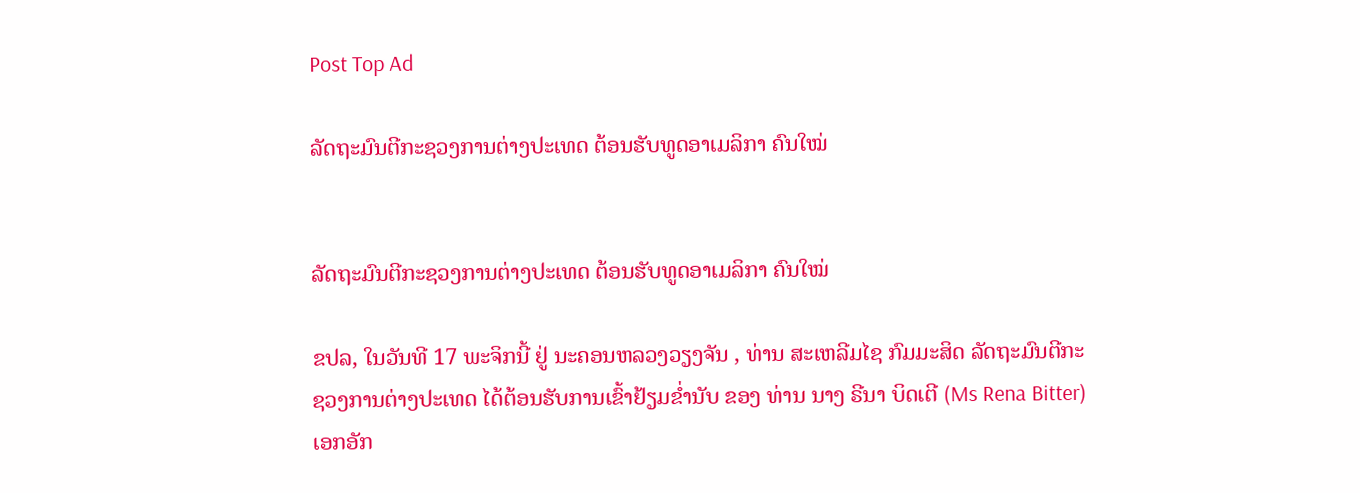Post Top Ad

ລັດຖະມົນຕີກະຊວງການຕ່າງປະເທດ ຕ້ອນຮັບທູດອາເມລິກາ ຄົນໃໝ່


ລັດຖະມົນຕີກະຊວງການຕ່າງປະເທດ ຕ້ອນຮັບທູດອາເມລິກາ ຄົນໃໝ່

ຂປລ, ໃນວັນທີ 17 ພະຈິກນີ້ ຢູ່ ນະຄອນຫລວງວຽງຈັນ , ທ່ານ ສະເຫລີມໄຊ ກົມມະສິດ ລັດຖະມົນຕີກະຊວງການຕ່າງປະເທດ ໄດ້ຕ້ອນຮັບການເຂົ້າຢ້ຽມຂ່ຳນັບ ຂອງ ທ່ານ ນາງ ຣີນາ ບິດເຕີ (Ms Rena Bitter) ເອກອັກ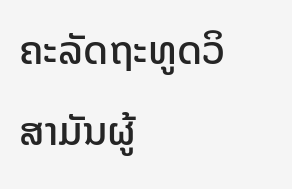ຄະລັດຖະທູດວິສາມັນຜູ້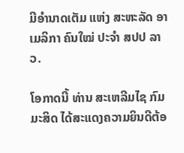ມີອຳນາດເຕັມ ແຫ່ງ ສະຫະລັດ ອາເມລິກາ ຄົນໃໝ່ ປະຈຳ ສປປ ລາວ.

ໂອກາດນີ້ ທ່ານ ສະເຫລີມໄຊ ກົມມະສິດ ໄດ້ສະແດງຄວາມຍິນດີຕ້ອ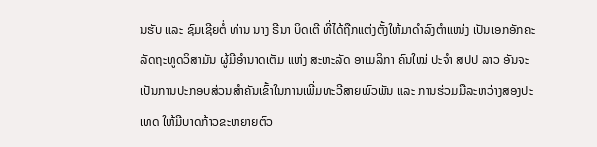ນຮັບ ແລະ ຊົມເຊີຍຕໍ່ ທ່ານ ນາງ ຣີນາ ບິດເຕີ ທີ່ໄດ້ຖືກແຕ່ງຕັ້ງໃຫ້ມາດຳລົງຕຳແໜ່ງ ເປັນເອກອັກຄະລັດຖະທູດວິສາມັນ ຜູ້ມີອຳນາດເຕັມ ແຫ່ງ ສະຫະລັດ ອາເມລິກາ ຄົນໃໝ່ ປະຈຳ ສປປ ລາວ ອັນຈະເປັນການປະກອບສ່ວນສຳຄັນເຂົ້າໃນການເພີ່ມທະວີສາຍພົວພັນ ແລະ ການຮ່ວມມືລະຫວ່າງສອງປະເທດ ໃຫ້ມີບາດກ້າວຂະຫຍາຍຕົວ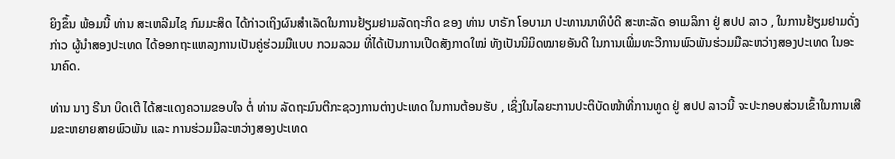ຍິງຂຶ້ນ ພ້ອມນີ້ ທ່ານ ສະເຫລີມໄຊ ກົມມະສິດ ໄດ້ກ່າວເຖິງຜົນສຳເລັດໃນການຢ້ຽມຢາມລັດຖະກິດ ຂອງ ທ່ານ ບາຣັກ ໂອບາມາ ປະທານນາທິບໍດີ ສະຫະລັດ ອາເມລິກາ ຢູ່ ສປປ ລາວ , ໃນການຢ້ຽມຢາມດັ່ງກ່າວ ຜູ້ນຳສອງປະເທດ ໄດ້ອອກຖະແຫລງການເປັນຄູ່ຮ່ວມມືແບບ ກວມລວມ ທີ່ໄດ້ເປັນການເປີດສັງກາດໃໝ່ ທັງເປັນນິມິດໝາຍອັນດີ ໃນການເພີ່ມທະວີການພົວພັນຮ່ວມມືລະຫວ່າງສອງປະເທດ ໃນອະນາຄົດ.

ທ່ານ ນາງ ຣີນາ ບິດເຕີ ໄດ້ສະແດງຄວາມຂອບໃຈ ຕໍ່ ທ່ານ ລັດຖະມົນຕີກະຊວງການຕ່າງປະເທດ ໃນການຕ້ອນຮັບ , ເຊິ່ງໃນໄລຍະການປະຕິບັດໜ້າທີ່ການທູດ ຢູ່ ສປປ ລາວນີ້ ຈະປະກອບສ່ວນເຂົ້າໃນການເສີມຂະຫຍາຍສາຍພົວພັນ ແລະ ການຮ່ວມມືລະຫວ່າງສອງປະເທດ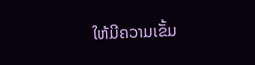ໃຫ້ມີຄວາມເຂັ້ມ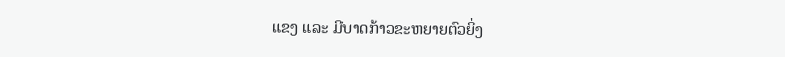ແຂງ ແລະ ມີບາດກ້າວຂະຫຍາຍຕົວຍິ່ງ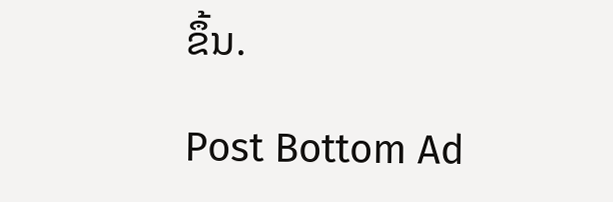ຂຶ້ນ.

Post Bottom Ad